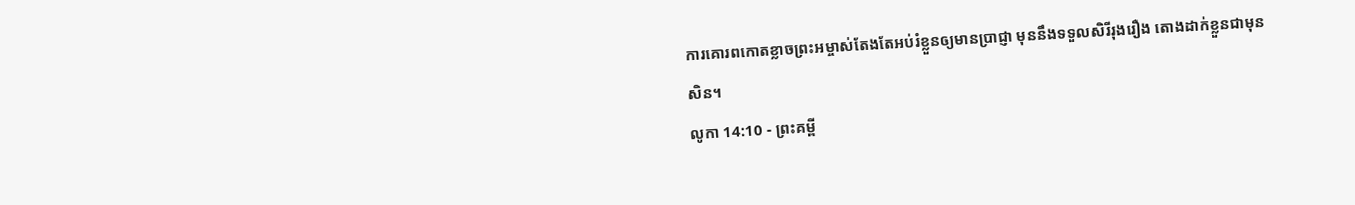ការគោរពកោតខ្លាចព្រះអម្ចាស់តែងតែអប់រំខ្លួនឲ្យមានប្រាជ្ញា មុននឹងទទួលសិរីរុងរឿង តោងដាក់ខ្លួនជាមុនសិន។
លូកា 14:10 - ព្រះគម្ពី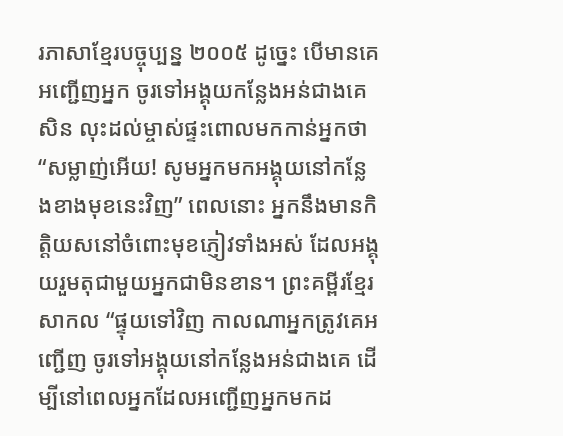រភាសាខ្មែរបច្ចុប្បន្ន ២០០៥ ដូច្នេះ បើមានគេអញ្ជើញអ្នក ចូរទៅអង្គុយកន្លែងអន់ជាងគេសិន លុះដល់ម្ចាស់ផ្ទះពោលមកកាន់អ្នកថា “សម្លាញ់អើយ! សូមអ្នកមកអង្គុយនៅកន្លែងខាងមុខនេះវិញ” ពេលនោះ អ្នកនឹងមានកិត្តិយសនៅចំពោះមុខភ្ញៀវទាំងអស់ ដែលអង្គុយរួមតុជាមួយអ្នកជាមិនខាន។ ព្រះគម្ពីរខ្មែរសាកល “ផ្ទុយទៅវិញ កាលណាអ្នកត្រូវគេអញ្ជើញ ចូរទៅអង្គុយនៅកន្លែងអន់ជាងគេ ដើម្បីនៅពេលអ្នកដែលអញ្ជើញអ្នកមកដ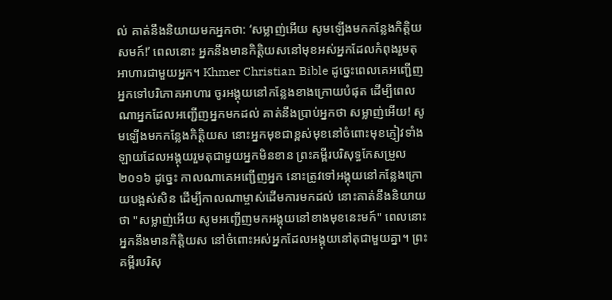ល់ គាត់នឹងនិយាយមកអ្នកថា: ‘សម្លាញ់អើយ សូមឡើងមកកន្លែងកិត្តិយសមក៍!’ ពេលនោះ អ្នកនឹងមានកិត្តិយសនៅមុខអស់អ្នកដែលកំពុងរួមតុអាហារជាមួយអ្នក។ Khmer Christian Bible ដូច្នេះពេលគេអញ្ជើញអ្នកទៅបរិភោគអាហារ ចូរអង្គុយនៅកន្លែងខាងក្រោយបំផុត ដើម្បីពេលណាអ្នកដែលអញ្ជើញអ្នកមកដល់ គាត់នឹងប្រាប់អ្នកថា សម្លាញ់អើយ! សូមឡើងមកកន្លែងកិត្ដិយស នោះអ្នកមុខជាខ្ពស់មុខនៅចំពោះមុខភ្ញៀវទាំងឡាយដែលអង្គុយរួមតុជាមួយអ្នកមិនខាន ព្រះគម្ពីរបរិសុទ្ធកែសម្រួល ២០១៦ ដូច្នេះ កាលណាគេអញ្ជើញអ្នក នោះត្រូវទៅអង្គុយនៅកន្លែងក្រោយបង្អស់សិន ដើម្បីកាលណាម្ចាស់ដើមការមកដល់ នោះគាត់នឹងនិយាយថា "សម្លាញ់អើយ សូមអញ្ជើញមកអង្គុយនៅខាងមុខនេះមក៍" ពេលនោះ អ្នកនឹងមានកិត្តិយស នៅចំពោះអស់អ្នកដែលអង្គុយនៅតុជាមួយគ្នា។ ព្រះគម្ពីរបរិសុ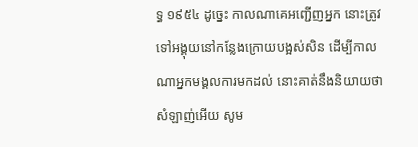ទ្ធ ១៩៥៤ ដូច្នេះ កាលណាគេអញ្ជើញអ្នក នោះត្រូវទៅអង្គុយនៅកន្លែងក្រោយបង្អស់សិន ដើម្បីកាលណាអ្នកមង្គលការមកដល់ នោះគាត់នឹងនិយាយថា សំឡាញ់អើយ សូម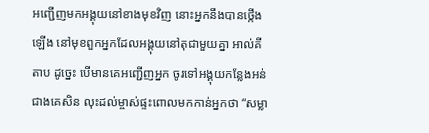អញ្ជើញមកអង្គុយនៅខាងមុខវិញ នោះអ្នកនឹងបានថ្កើងឡើង នៅមុខពួកអ្នកដែលអង្គុយនៅតុជាមួយគ្នា អាល់គីតាប ដូច្នេះ បើមានគេអញ្ជើញអ្នក ចូរទៅអង្គុយកន្លែងអន់ជាងគេសិន លុះដល់ម្ចាស់ផ្ទះពោលមកកាន់អ្នកថា “សម្លា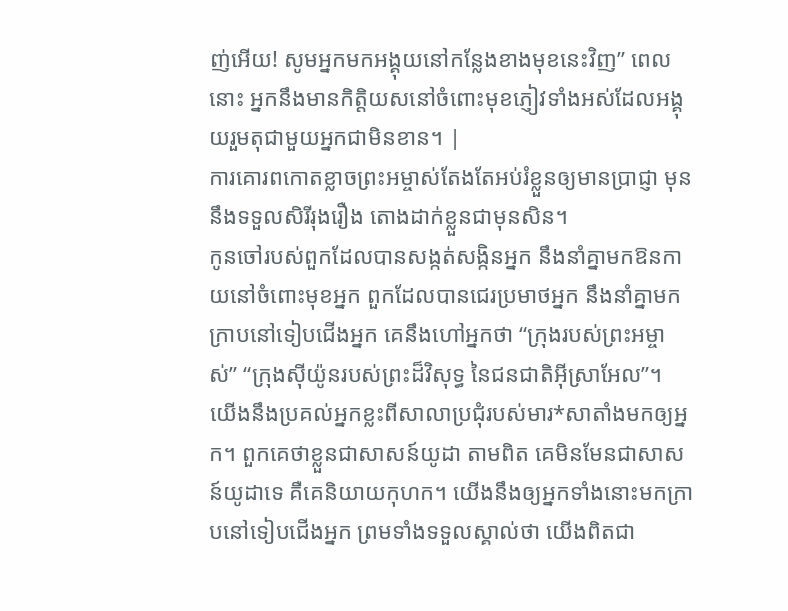ញ់អើយ! សូមអ្នកមកអង្គុយនៅកន្លែងខាងមុខនេះវិញ” ពេលនោះ អ្នកនឹងមានកិត្ដិយសនៅចំពោះមុខភ្ញៀវទាំងអស់ដែលអង្គុយរួមតុជាមួយអ្នកជាមិនខាន។ |
ការគោរពកោតខ្លាចព្រះអម្ចាស់តែងតែអប់រំខ្លួនឲ្យមានប្រាជ្ញា មុននឹងទទួលសិរីរុងរឿង តោងដាក់ខ្លួនជាមុនសិន។
កូនចៅរបស់ពួកដែលបានសង្កត់សង្កិនអ្នក នឹងនាំគ្នាមកឱនកាយនៅចំពោះមុខអ្នក ពួកដែលបានជេរប្រមាថអ្នក នឹងនាំគ្នាមកក្រាបនៅទៀបជើងអ្នក គេនឹងហៅអ្នកថា “ក្រុងរបស់ព្រះអម្ចាស់” “ក្រុងស៊ីយ៉ូនរបស់ព្រះដ៏វិសុទ្ធ នៃជនជាតិអ៊ីស្រាអែល”។
យើងនឹងប្រគល់អ្នកខ្លះពីសាលាប្រជុំរបស់មារ*សាតាំងមកឲ្យអ្នក។ ពួកគេថាខ្លួនជាសាសន៍យូដា តាមពិត គេមិនមែនជាសាសន៍យូដាទេ គឺគេនិយាយកុហក។ យើងនឹងឲ្យអ្នកទាំងនោះមកក្រាបនៅទៀបជើងអ្នក ព្រមទាំងទទួលស្គាល់ថា យើងពិតជា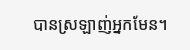បានស្រឡាញ់អ្នកមែន។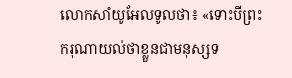លោកសាំយូអែលទូលថា៖ «ទោះបីព្រះករុណាយល់ថាខ្លួនជាមនុស្សទ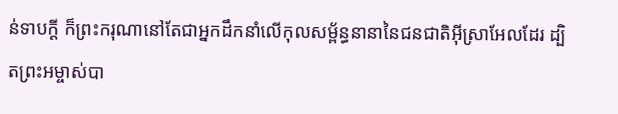ន់ទាបក្ដី ក៏ព្រះករុណានៅតែជាអ្នកដឹកនាំលើកុលសម្ព័ន្ធនានានៃជនជាតិអ៊ីស្រាអែលដែរ ដ្បិតព្រះអម្ចាស់បា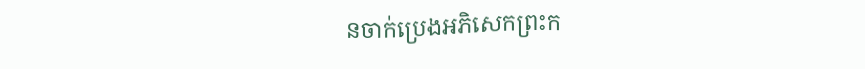នចាក់ប្រេងអភិសេកព្រះក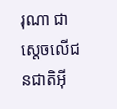រុណា ជាស្ដេចលើជនជាតិអ៊ី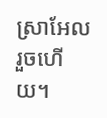ស្រាអែលរួចហើយ។